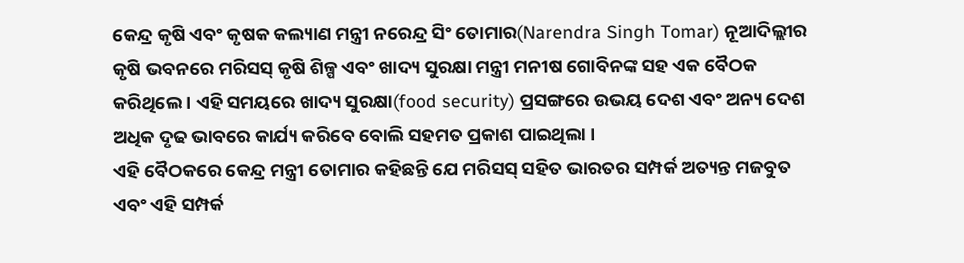କେନ୍ଦ୍ର କୃଷି ଏବଂ କୃଷକ କଲ୍ୟାଣ ମନ୍ତ୍ରୀ ନରେନ୍ଦ୍ର ସିଂ ତୋମାର(Narendra Singh Tomar) ନୂଆଦିଲ୍ଲୀର କୃଷି ଭବନରେ ମରିସସ୍ କୃଷି ଶିଳ୍ପ ଏବଂ ଖାଦ୍ୟ ସୁରକ୍ଷା ମନ୍ତ୍ରୀ ମନୀଷ ଗୋବିନଙ୍କ ସହ ଏକ ବୈଠକ କରିଥିଲେ । ଏହି ସମୟରେ ଖାଦ୍ୟ ସୁରକ୍ଷା(food security) ପ୍ରସଙ୍ଗରେ ଉଭୟ ଦେଶ ଏବଂ ଅନ୍ୟ ଦେଶ ଅଧିକ ଦୃଢ ଭାବରେ କାର୍ଯ୍ୟ କରିବେ ବୋଲି ସହମତ ପ୍ରକାଶ ପାଇଥିଲା ।
ଏହି ବୈଠକରେ କେନ୍ଦ୍ର ମନ୍ତ୍ରୀ ତୋମାର କହିଛନ୍ତି ଯେ ମରିସସ୍ ସହିତ ଭାରତର ସମ୍ପର୍କ ଅତ୍ୟନ୍ତ ମଜବୁତ ଏବଂ ଏହି ସମ୍ପର୍କ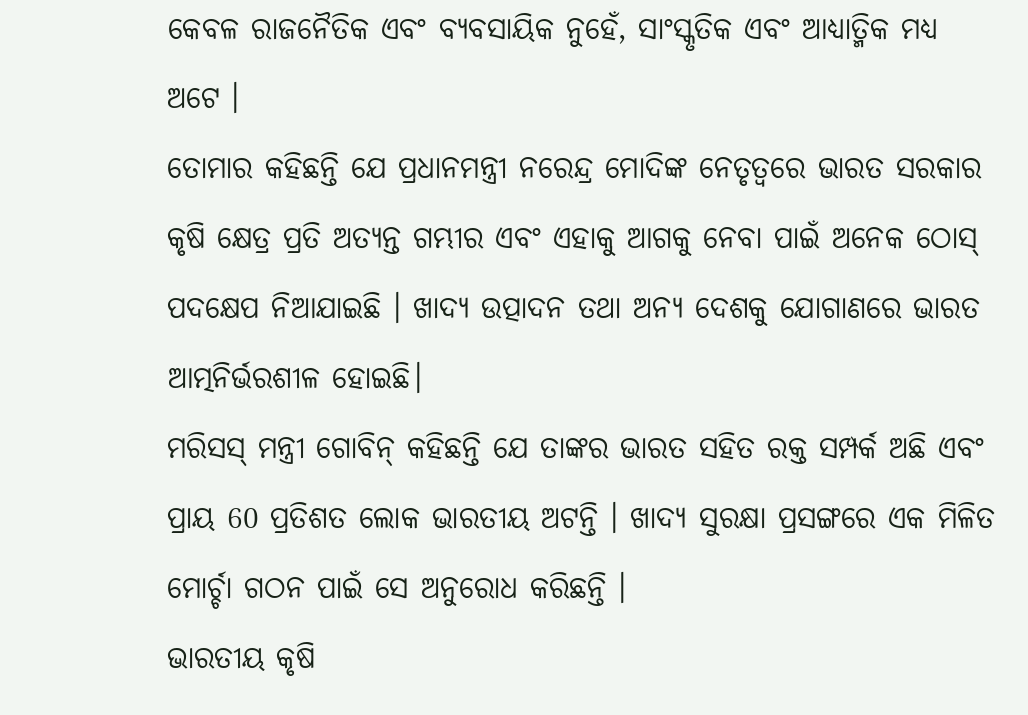କେବଳ ରାଜନୈତିକ ଏବଂ ବ୍ୟବସାୟିକ ନୁହେଁ, ସାଂସ୍କୃତିକ ଏବଂ ଆଧ୍ୟାତ୍ମିକ ମଧ୍ୟ ଅଟେ ।
ତୋମାର କହିଛନ୍ତି ଯେ ପ୍ରଧାନମନ୍ତ୍ରୀ ନରେନ୍ଦ୍ର ମୋଦିଙ୍କ ନେତୃତ୍ୱରେ ଭାରତ ସରକାର କୃଷି କ୍ଷେତ୍ର ପ୍ରତି ଅତ୍ୟନ୍ତ ଗମ୍ଭୀର ଏବଂ ଏହାକୁ ଆଗକୁ ନେବା ପାଇଁ ଅନେକ ଠୋସ୍ ପଦକ୍ଷେପ ନିଆଯାଇଛି । ଖାଦ୍ୟ ଉତ୍ପାଦନ ତଥା ଅନ୍ୟ ଦେଶକୁ ଯୋଗାଣରେ ଭାରତ ଆତ୍ମନିର୍ଭରଶୀଳ ହୋଇଛି।
ମରିସସ୍ ମନ୍ତ୍ରୀ ଗୋବିନ୍ କହିଛନ୍ତି ଯେ ତାଙ୍କର ଭାରତ ସହିତ ରକ୍ତ ସମ୍ପର୍କ ଅଛି ଏବଂ ପ୍ରାୟ 60 ପ୍ରତିଶତ ଲୋକ ଭାରତୀୟ ଅଟନ୍ତି । ଖାଦ୍ୟ ସୁରକ୍ଷା ପ୍ରସଙ୍ଗରେ ଏକ ମିଳିତ ମୋର୍ଚ୍ଚା ଗଠନ ପାଇଁ ସେ ଅନୁରୋଧ କରିଛନ୍ତି ।
ଭାରତୀୟ କୃଷି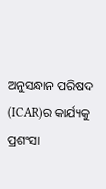ଅନୁସନ୍ଧାନ ପରିଷଦ (ICAR)ର କାର୍ଯ୍ୟକୁ ପ୍ରଶଂସା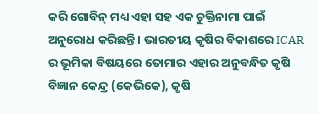କରି ଗୋବିନ୍ ମଧ୍ୟ ଏହା ସହ ଏକ ଚୁକ୍ତିନାମା ପାଇଁ ଅନୁରୋଧ କରିଛନ୍ତି । ଭାରତୀୟ କୃଷିର ବିକାଶରେ ICAR ର ଭୂମିକା ବିଷୟରେ ତୋମାର ଏହାର ଅନୁବନ୍ଧିତ କୃଷି ବିଜ୍ଞାନ କେନ୍ଦ୍ର (କେଭିକେ), କୃଷି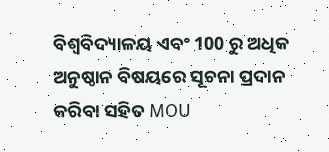ବିଶ୍ୱବିଦ୍ୟାଳୟ ଏବଂ 100 ରୁ ଅଧିକ ଅନୁଷ୍ଠାନ ବିଷୟରେ ସୂଚନା ପ୍ରଦାନ କରିବା ସହିତ MOU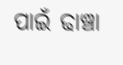ପାଇଁ ଢାଞ୍ଚା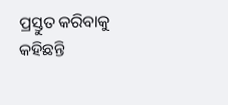ପ୍ରସ୍ତୁତ କରିବାକୁ କହିଛନ୍ତି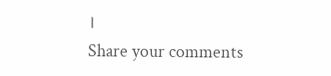।
Share your comments